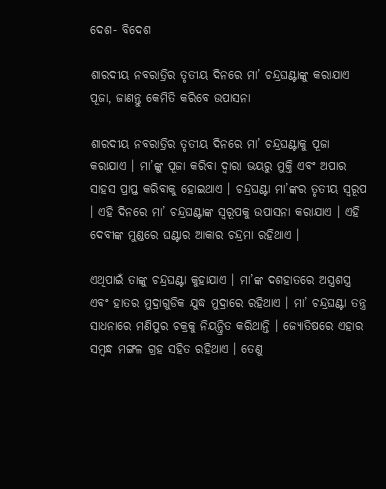ଦେଶ- ବିଦେଶ

ଶାରଦୀୟ ନବରାତ୍ରିର ତୃତୀୟ ଦିନରେ ମା’ ଚନ୍ଦ୍ରଘଣ୍ଟାଙ୍କୁ କରାଯାଏ ପୂଜା, ଜାଣନ୍ତୁ କେମିତି କରିବେ ଉପାସନା

ଶାରଦୀୟ ନବରାତ୍ରିର ତୃତୀୟ ଦିନରେ ମା’ ଚନ୍ଦ୍ରଘଣ୍ଟାକୁ ପୂଜା କରାଯାଏ । ମା’ଙ୍କୁ ପୂଜା କରିବା ଦ୍ୱାରା ଭୟରୁ ମୁକ୍ତି ଏବଂ ଅପାର ସାହସ ପ୍ରାପ୍ତ କରିବାକୁ ହୋଇଥାଏ । ଚନ୍ଦ୍ରଘଣ୍ଟା ମା’ଙ୍କର ତୃତୀୟ ସ୍ୱରୂପ । ଏହି ଦିନରେ ମା’ ଚନ୍ଦ୍ରଘଣ୍ଟାଙ୍କ ସ୍ୱରୂପକୁ ଉପାସନା କରାଯାଏ । ଏହି ଦେବୀଙ୍କ ମୁଣ୍ଡରେ ଘଣ୍ଟାର ଆକାର ଚନ୍ଦ୍ରମା ରହିଥାଏ ।

ଏଥିପାଇଁ ତାଙ୍କୁ ଚନ୍ଦ୍ରଘଣ୍ଟା କୁହାଯାଏ । ମା’ଙ୍କ ଦଶହାତରେ ଅସ୍ତ୍ରଶସ୍ତ୍ର ଏବଂ ହାତର ମୁଦ୍ରାଗୁଡିକ ଯୁଦ୍ଧ ମୁଦ୍ରାରେ ରହିଥାଏ । ମା’ ଚନ୍ଦ୍ରଘଣ୍ଟା ତନ୍ତ୍ର ସାଧନାରେ ମଣିପୁର ଚକ୍ରକୁ ନିୟନ୍ତ୍ରିତ କରିଥାନ୍ତି । ଜ୍ୟୋତିଷରେ ଏହାର ସମ୍ବନ୍ଧ ମଙ୍ଗଳ ଗ୍ରହ ସହିତ ରହିଥାଏ । ତେଣୁ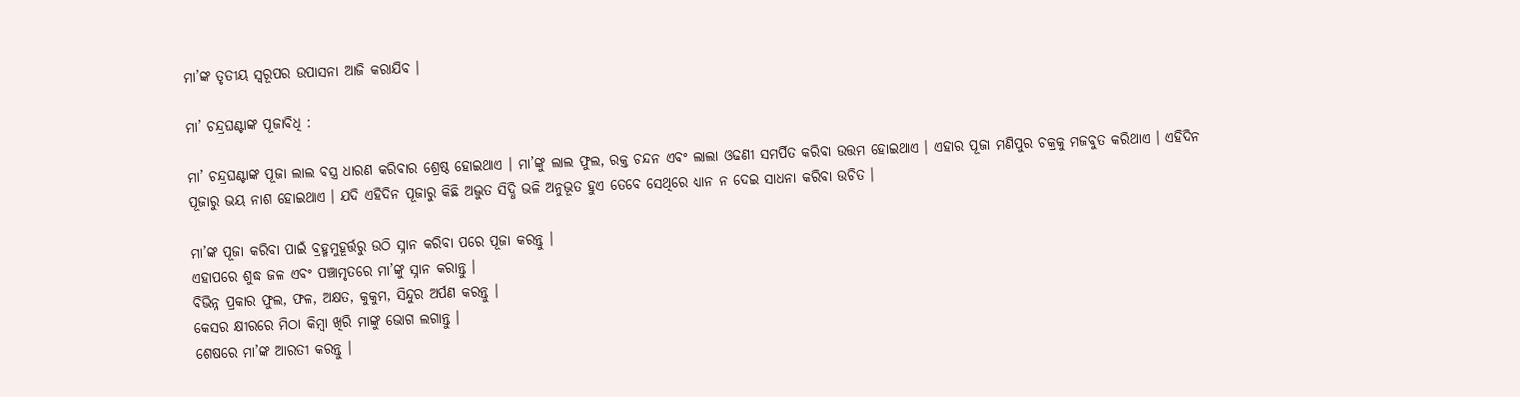ମା’ଙ୍କ ତୃତୀୟ ସ୍ୱରୂପର ଉପାସନା ଆଜି କରାଯିବ ।

ମା’ ଚନ୍ଦ୍ରଘଣ୍ଟାଙ୍କ ପୂଜାବିଧି :

ମା’ ଚନ୍ଦ୍ରଘଣ୍ଟାଙ୍କ ପୂଜା ଲାଲ ବସ୍ତ୍ର ଧାରଣ କରିବାର ଶ୍ରେଷ୍ଠ ହୋଇଥାଏ । ମା’ଙ୍କୁ ଲାଲ ଫୁଲ, ରକ୍ତ ଚନ୍ଦନ ଏବଂ ଲାଲା ଓଢଣୀ ସମର୍ପିତ କରିବା ଉତ୍ତମ ହୋଇଥାଏ । ଏହାର ପୂଜା ମଣିପୁର ଚକ୍ରକୁ ମଜବୁତ କରିଥାଏ । ଏହିଦିନ ପୂଜାରୁ ଭୟ ନାଶ ହୋଇଥାଏ । ଯଦି ଏହିଦିନ ପୂଜାରୁ କିଛି ଅଦ୍ଭୁତ ସିଦ୍ଧି ଭଳି ଅନୁଭୂତ ହୁଏ ତେବେ ସେଥିରେ ଧ୍ୟାନ ନ ଦେଇ ସାଧନା କରିବା ଉଚିତ ।

ମା’ଙ୍କ ପୂଜା କରିବା ପାଇଁ ବ୍ରହ୍ମମୁହୂର୍ତ୍ତରୁ ଉଠି ସ୍ନାନ କରିବା ପରେ ପୂଜା କରନ୍ତୁ ।
ଏହାପରେ ଶୁଦ୍ଧ ଜଳ ଏବଂ ପଞ୍ଚାମୃତରେ ମା’ଙ୍କୁ ସ୍ନାନ କରାନ୍ତୁ ।
ବିଭିନ୍ନ ପ୍ରକାର ଫୁଲ, ଫଳ, ଅକ୍ଷତ, କୁକୁମ, ସିନ୍ଦୁର ଅର୍ପଣ କରନ୍ତୁ ।
କେସର କ୍ଷୀରରେ ମିଠା କିମ୍ବା ଖିରି ମାଙ୍କୁ ଭୋଗ ଲଗାନ୍ତୁ ।
ଶେଷରେ ମା’ଙ୍କ ଆରତୀ କରନ୍ତୁ ।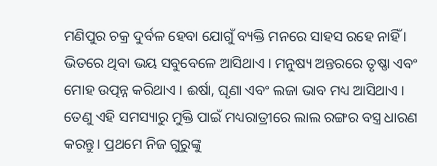ମଣିପୁର ଚକ୍ର ଦୁର୍ବଳ ହେବା ଯୋଗୁଁ ବ୍ୟକ୍ତି ମନରେ ସାହସ ରହେ ନାହିଁ । ଭିତରେ ଥିବା ଭୟ ସବୁବେଳେ ଆସିଥାଏ । ମନୁଷ୍ୟ ଅନ୍ତରରେ ତୃଷ୍ଣା ଏବଂ ମୋହ ଉତ୍ପନ୍ନ କରିଥାଏ । ଈର୍ଷା, ଘୃଣା ଏବଂ ଲଜା ଭାବ ମଧ୍ୟ ଆସିଥାଏ । ତେଣୁ ଏହି ସମସ୍ୟାରୁ ମୁକ୍ତି ପାଇଁ ମଧ୍ୟରାତ୍ରୀରେ ଲାଲ ରଙ୍ଗର ବସ୍ତ୍ର ଧାରଣ କରନ୍ତୁ। ପ୍ରଥମେ ନିଜ ଗୁରୁଙ୍କୁ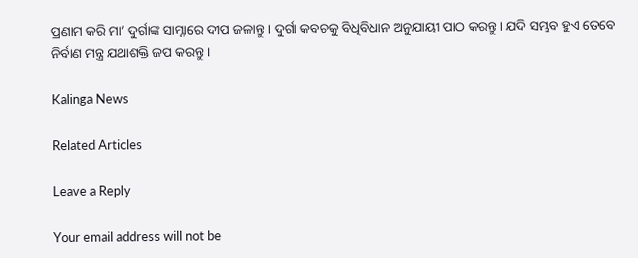ପ୍ରଣାମ କରି ମା’ ଦୁର୍ଗାଙ୍କ ସାମ୍ନାରେ ଦୀପ ଜଳାନ୍ତୁ । ଦୁର୍ଗା କବଚକୁ ବିଧିବିଧାନ ଅନୁଯାୟୀ ପାଠ କରନ୍ତୁ। ଯଦି ସମ୍ଭବ ହୁଏ ତେବେ ନିର୍ବାଣ ମନ୍ତ୍ର ଯଥାଶକ୍ତି ଜପ କରନ୍ତୁ ।

Kalinga News

Related Articles

Leave a Reply

Your email address will not be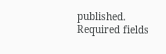published. Required fields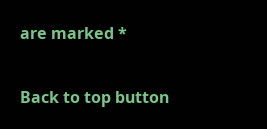are marked *

Back to top button